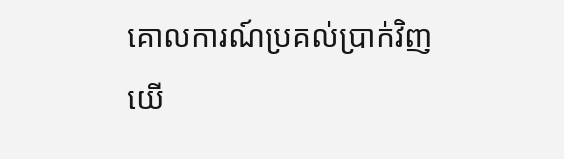គោលការណ៍ប្រគល់ប្រាក់វិញ
យើ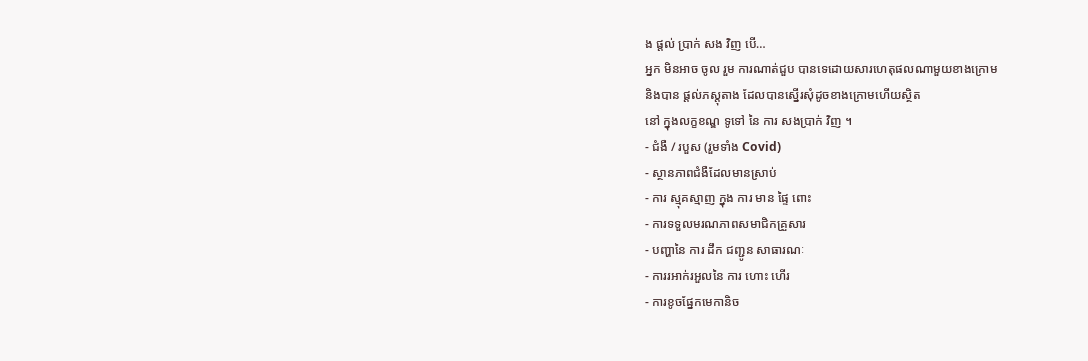ង ផ្តល់ ប្រាក់ សង វិញ បើ…
អ្នក មិនអាច ចូល រួម ការណាត់ជួប បានទេដោយសារហេតុផលណាមួយខាងក្រោម
និងបាន ផ្តល់ភស្តុតាង ដែលបានស្នើរសុំដូចខាងក្រោមហើយស្ថិត
នៅ ក្នុងលក្ខខណ្ឌ ទូទៅ នៃ ការ សងប្រាក់ វិញ ។
- ជំងឺ / របួស (រួមទាំង Covid)
- ស្ថានភាពជំងឺដែលមានស្រាប់
- ការ ស្មុគស្មាញ ក្នុង ការ មាន ផ្ទៃ ពោះ
- ការទទួលមរណភាពសមាជិកគ្រួសារ
- បញ្ហានៃ ការ ដឹក ជញ្ជូន សាធារណៈ
- ការរអាក់រអួលនៃ ការ ហោះ ហើរ
- ការខូចផ្នែកមេកានិច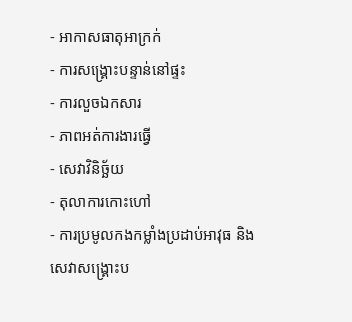- អាកាសធាតុអាក្រក់
- ការសង្គ្រោះបន្ទាន់នៅផ្ទះ
- ការលួចឯកសារ
- ភាពអត់ការងារធ្វើ
- សេវាវិនិច្ឆ័យ
- តុលាការកោះហៅ
- ការប្រមូលកងកម្លាំងប្រដាប់អាវុធ និងសេវាសង្គ្រោះប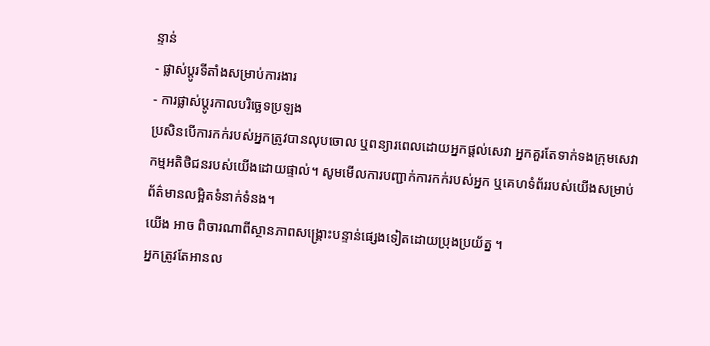ន្ទាន់
- ផ្លាស់ប្តូរទីតាំងសម្រាប់ការងារ
- ការផ្លាស់ប្តូរកាលបរិច្ឆេទប្រឡង
ប្រសិនបើការកក់របស់អ្នកត្រូវបានលុបចោល ឬពន្យារពេលដោយអ្នកផ្តល់សេវា អ្នកគួរតែទាក់ទងក្រុមសេវាកម្មអតិថិជនរបស់យើងដោយផ្ទាល់។ សូមមើលការបញ្ជាក់ការកក់របស់អ្នក ឬគេហទំព័ររបស់យើងសម្រាប់ព័ត៌មានលម្អិតទំនាក់ទំនង។
យើង អាច ពិចារណាពីស្ថានភាពសង្គ្រោះបន្ទាន់ផ្សេងទៀតដោយប្រុងប្រយ័ត្ន ។
អ្នកត្រូវតែអានល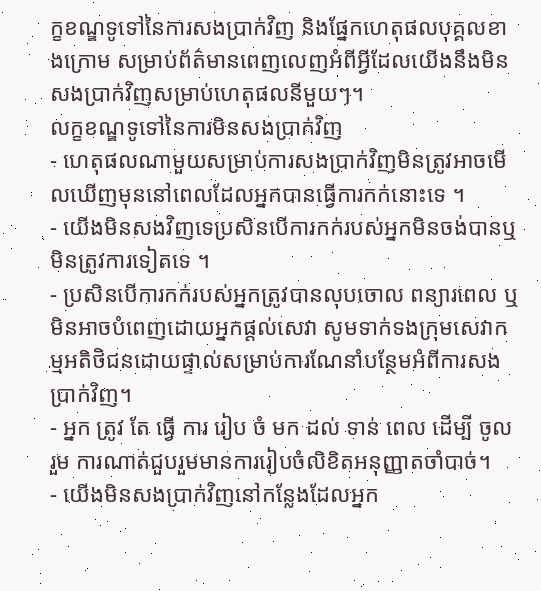ក្ខខណ្ឌទូទៅនៃការសងប្រាក់វិញ និងផ្នែកហេតុផលបុគ្គលខាងក្រោម សម្រាប់ព័ត៌មានពេញលេញអំពីអ្វីដែលយើងនឹងមិនសងប្រាក់វិញសម្រាប់ហេតុផលនីមួយៗ។
លក្ខខណ្ឌទូទៅនៃការមិនសងប្រាក់វិញ
- ហេតុផលណាមួយសម្រាប់ការសងប្រាក់វិញមិនត្រូវអាចមើលឃើញមុននៅពេលដែលអ្នកបានធ្វើការកក់នោះទេ ។
- យើងមិនសងវិញទេប្រសិនបើការកក់របស់អ្នកមិនចង់បានឬមិនត្រូវការទៀតទេ ។
- ប្រសិនបើការកក់របស់អ្នកត្រូវបានលុបចោល ពន្យារពេល ឬមិនអាចបំពេញដោយអ្នកផ្តល់សេវា សូមទាក់ទងក្រុមសេវាកម្មអតិថិជនដោយផ្ទាល់សម្រាប់ការណែនាំបន្ថែមអំពីការសងប្រាក់វិញ។
- អ្នក ត្រូវ តែ ធ្វើ ការ រៀប ចំ មក ដល់ ទាន់ ពេល ដើម្បី ចូល រួម ការណាត់ជួបរួមមានការរៀបចំលិខិតអនុញ្ញាតចាំបាច់។
- យើងមិនសងប្រាក់វិញនៅកន្លែងដែលអ្នក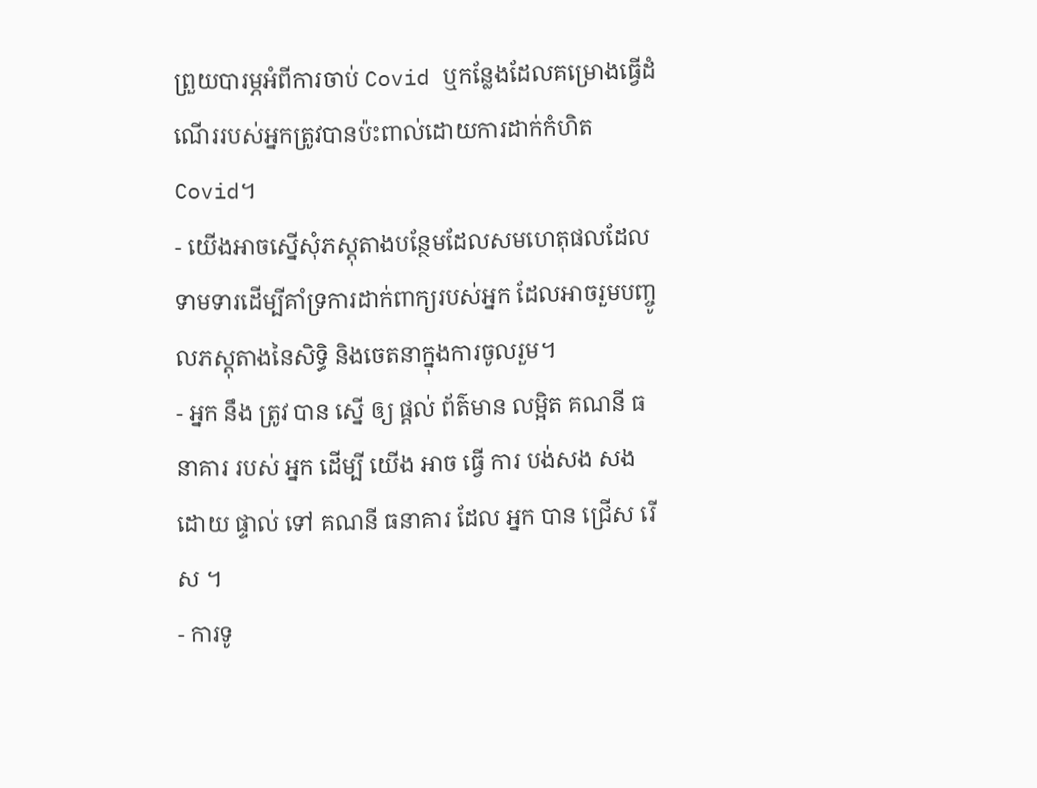ព្រួយបារម្ភអំពីការចាប់ Covid ឬកន្លែងដែលគម្រោងធ្វើដំណើររបស់អ្នកត្រូវបានប៉ះពាល់ដោយការដាក់កំហិត Covid។
- យើងអាចស្នើសុំភស្តុតាងបន្ថែមដែលសមហេតុផលដែលទាមទារដើម្បីគាំទ្រការដាក់ពាក្យរបស់អ្នក ដែលអាចរួមបញ្ចូលភស្តុតាងនៃសិទ្ធិ និងចេតនាក្នុងការចូលរួម។
- អ្នក នឹង ត្រូវ បាន ស្នើ ឲ្យ ផ្តល់ ព័ត៌មាន លម្អិត គណនី ធនាគារ របស់ អ្នក ដើម្បី យើង អាច ធ្វើ ការ បង់សង សង ដោយ ផ្ទាល់ ទៅ គណនី ធនាគារ ដែល អ្នក បាន ជ្រើស រើស ។
- ការទូ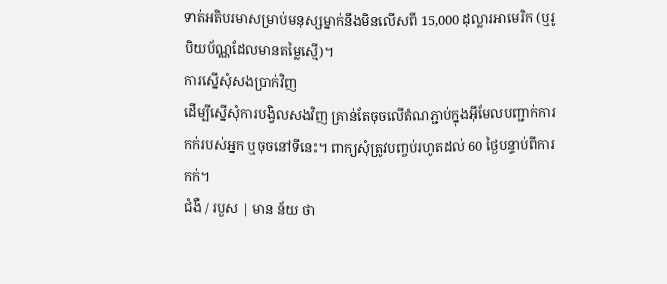ទាត់អតិបរមាសម្រាប់មនុស្សម្នាក់នឹងមិនលើសពី 15,000 ដុល្លារអាមេរិក (ឬរូបិយប័ណ្ណដែលមានតម្លៃស្មើ)។
ការស្នើសុំសងប្រាក់វិញ
ដើម្បីស្នើសុំការបង្វិលសងវិញ គ្រាន់តែចុចលើតំណភ្ជាប់ក្នុងអ៊ីមែលបញ្ជាក់ការកក់របស់អ្នក ឬចុចនៅទីនេះ។ ពាក្យសុំត្រូវបញ្ចប់រហូតដល់ 60 ថ្ងៃបន្ទាប់ពីការកក់។
ជំងឺ / របួស | មាន ន័យ ថា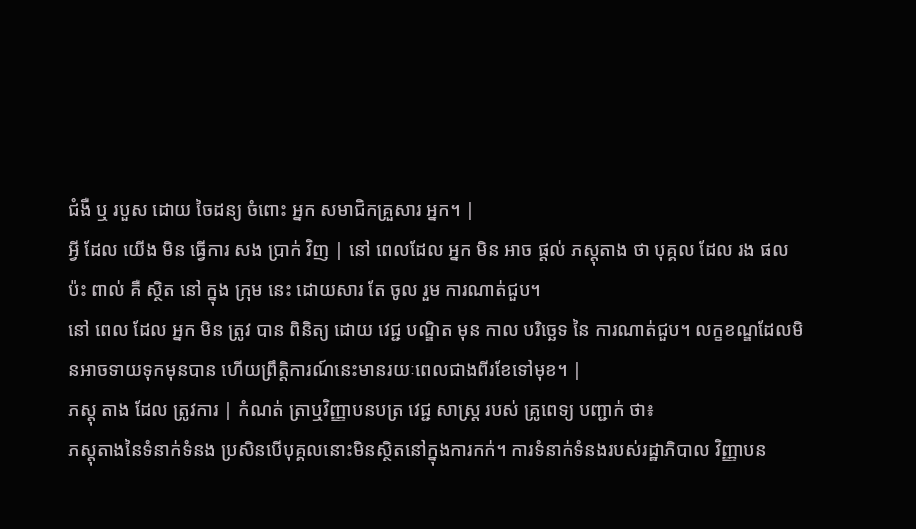ជំងឺ ឬ របួស ដោយ ចៃដន្យ ចំពោះ អ្នក សមាជិកគ្រួសារ អ្នក។ |
អ្វី ដែល យើង មិន ធ្វើការ សង ប្រាក់ វិញ | នៅ ពេលដែល អ្នក មិន អាច ផ្តល់ ភស្តុតាង ថា បុគ្គល ដែល រង ផល ប៉ះ ពាល់ គឺ ស្ថិត នៅ ក្នុង ក្រុម នេះ ដោយសារ តែ ចូល រួម ការណាត់ជួប។
នៅ ពេល ដែល អ្នក មិន ត្រូវ បាន ពិនិត្យ ដោយ វេជ្ជ បណ្ឌិត មុន កាល បរិច្ឆេទ នៃ ការណាត់ជួប។ លក្ខខណ្ឌដែលមិនអាចទាយទុកមុនបាន ហើយព្រឹត្តិការណ៍នេះមានរយៈពេលជាងពីរខែទៅមុខ។ |
ភស្ដុ តាង ដែល ត្រូវការ | កំណត់ ត្រាឬវិញ្ញាបនបត្រ វេជ្ជ សាស្ត្រ របស់ គ្រូពេទ្យ បញ្ជាក់ ថា៖
ភស្តុតាងនៃទំនាក់ទំនង ប្រសិនបើបុគ្គលនោះមិនស្ថិតនៅក្នុងការកក់។ ការទំនាក់ទំនងរបស់រដ្ឋាភិបាល វិញ្ញាបន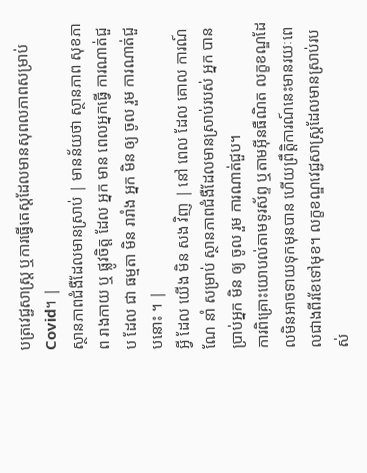បត្រវេជ្ជសាស្រ្ត ឬការធ្វើតេស្តដែលមានសុពលភាពសម្រាប់ Covid។ |
ស្ថានភាពជំងឺដែលមានស្រាប់ | មានន័យថា ស្ថានភាព សុខភាព រាងកាយ ឬ ផ្លូវចិត្ត ដែល អ្នក មាន ពេលអ្នកធ្វើ ការណាត់ជួប ដែល ជា ធម្មតា មិន រារាំង អ្នក មិន ឲ្យ ចូល រួម ការណាត់ជួបនោះ ។ |
អ្វី ដែល យើង មិន សង វិញ | នៅ ពេល ដែល គោល ការណ៍ ណែ នាំ សម្រាប់ ស្ថានភាពជំងឺដែលមានស្រាប់របស់ អ្នក បានប្រាប់អ្នក មិន ឲ្យ ចូល រួម ការណាត់ជួប។
ការពិគ្រោះយោបល់តាមទូរស័ព្ទ ឬតាមអ៊ីនធឺណិត លក្ខខណ្ឌដែលមិនអាចទាយទុកមុនបាន ហើយព្រឹត្តិការណ៍នេះមានរយៈពេលជាងពីរខែទៅមុខ។ លក្ខខណ្ឌវេជ្ជសាស្ត្រដែលមានស្រាប់របស់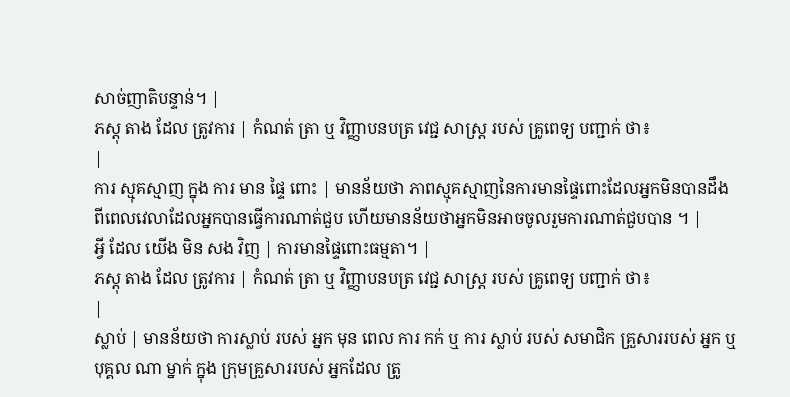សាច់ញាតិបន្ទាន់។ |
ភស្ដុ តាង ដែល ត្រូវការ | កំណត់ ត្រា ឬ វិញ្ញាបនបត្រ វេជ្ជ សាស្ត្រ របស់ គ្រូពេទ្យ បញ្ជាក់ ថា៖
|
ការ ស្មុគស្មាញ ក្នុង ការ មាន ផ្ទៃ ពោះ | មានន័យថា ភាពស្មុគស្មាញនៃការមានផ្ទៃពោះដែលអ្នកមិនបានដឹងពីពេលវេលាដែលអ្នកបានធ្វើការណាត់ជួប ហើយមានន័យថាអ្នកមិនអាចចូលរួមការណាត់ជួបបាន ។ |
អ្វី ដែល យើង មិន សង វិញ | ការមានផ្ទៃពោះធម្មតា។ |
ភស្ដុ តាង ដែល ត្រូវការ | កំណត់ ត្រា ឬ វិញ្ញាបនបត្រ វេជ្ជ សាស្ត្រ របស់ គ្រូពេទ្យ បញ្ជាក់ ថា៖
|
ស្លាប់ | មានន័យថា ការស្លាប់ របស់ អ្នក មុន ពេល ការ កក់ ឬ ការ ស្លាប់ របស់ សមាជិក គ្រួសាររបស់ អ្នក ឬ បុគ្គល ណា ម្នាក់ ក្នុង ក្រុមគ្រួសាររបស់ អ្នកដែល ត្រូ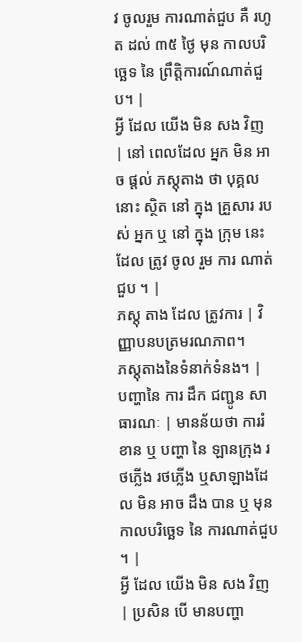វ ចូលរួម ការណាត់ជួប គឺ រហូត ដល់ ៣៥ ថ្ងៃ មុន កាលបរិច្ឆេទ នៃ ព្រឹត្តិការណ៍ណាត់ជួប។ |
អ្វី ដែល យើង មិន សង វិញ | នៅ ពេលដែល អ្នក មិន អាច ផ្តល់ ភស្តុតាង ថា បុគ្គល នោះ ស្ថិត នៅ ក្នុង គ្រួសារ របស់ អ្នក ឬ នៅ ក្នុង ក្រុម នេះ ដែល ត្រូវ ចូល រួម ការ ណាត់ជួប ។ |
ភស្ដុ តាង ដែល ត្រូវការ | វិញ្ញាបនបត្រមរណភាព។
ភស្តុតាងនៃទំនាក់ទំនង។ |
បញ្ហានៃ ការ ដឹក ជញ្ជូន សាធារណៈ | មានន័យថា ការរំខាន ឬ បញ្ហា នៃ ឡានក្រុង រថភ្លើង រថភ្លើង ឬសាឡាងដែល មិន អាច ដឹង បាន ឬ មុន កាលបរិច្ឆេទ នៃ ការណាត់ជួប ។ |
អ្វី ដែល យើង មិន សង វិញ | ប្រសិន បើ មានបញ្ហា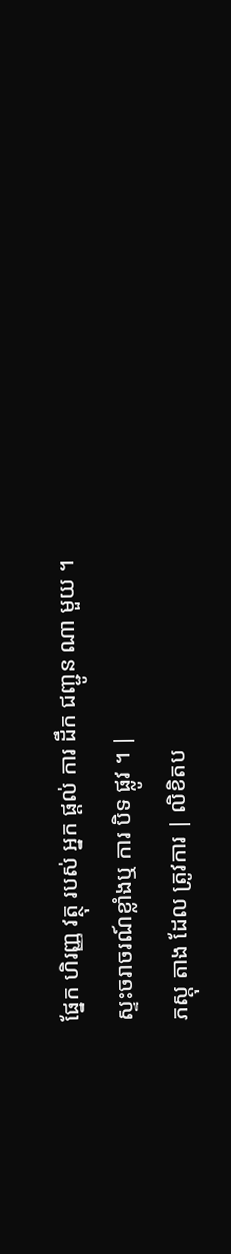ផ្នែក ហិរញ្ញ វត្ថុ របស់ អ្នក ផ្តល់ ការ ដឹក ជញ្ជូន ណា មួយ ។
ស្ទះចរាចរណ៍ខ្លាំងឬ ការ បិទ ផ្លូវ ។ |
ភស្ដុ តាង ដែល ត្រូវការ | លិខិតប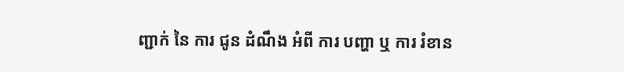ញ្ជាក់ នៃ ការ ជូន ដំណឹង អំពី ការ បញ្ហា ឬ ការ រំខាន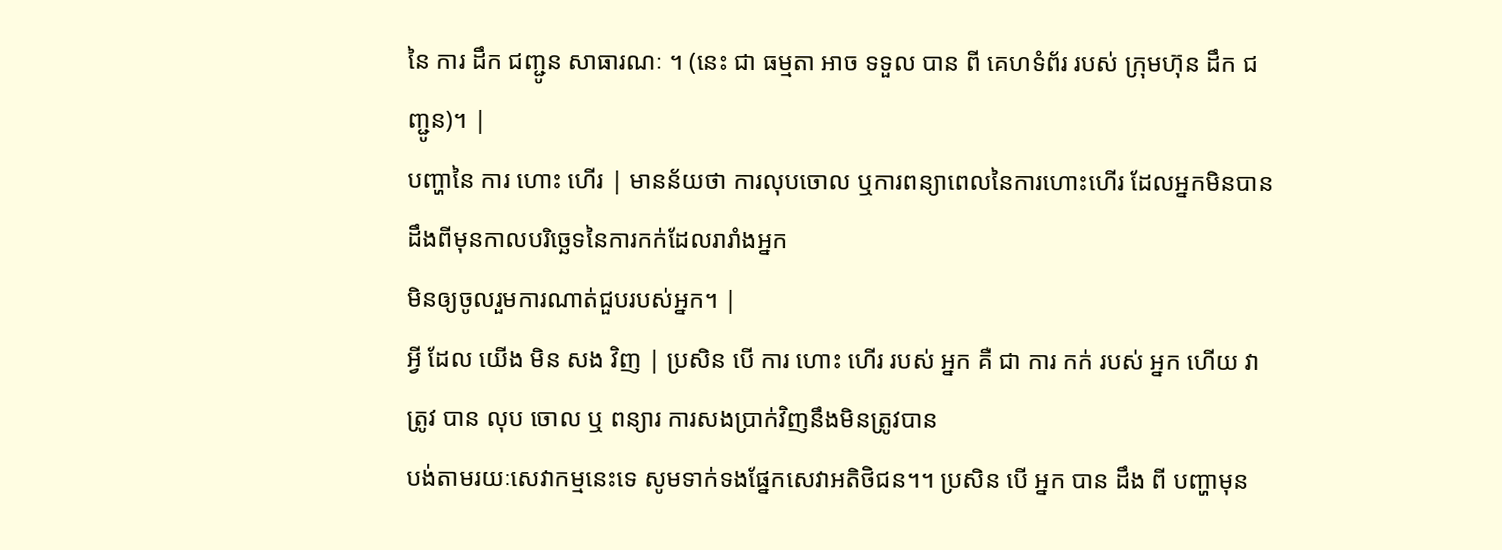នៃ ការ ដឹក ជញ្ជូន សាធារណៈ ។ (នេះ ជា ធម្មតា អាច ទទួល បាន ពី គេហទំព័រ របស់ ក្រុមហ៊ុន ដឹក ជញ្ជូន)។ |
បញ្ហានៃ ការ ហោះ ហើរ | មានន័យថា ការលុបចោល ឬការពន្យាពេលនៃការហោះហើរ ដែលអ្នកមិនបានដឹងពីមុនកាលបរិច្ឆេទនៃការកក់ដែលរារាំងអ្នក
មិនឲ្យចូលរួមការណាត់ជួបរបស់អ្នក។ |
អ្វី ដែល យើង មិន សង វិញ | ប្រសិន បើ ការ ហោះ ហើរ របស់ អ្នក គឺ ជា ការ កក់ របស់ អ្នក ហើយ វា ត្រូវ បាន លុប ចោល ឬ ពន្យារ ការសងប្រាក់វិញនឹងមិនត្រូវបាន
បង់តាមរយៈសេវាកម្មនេះទេ សូមទាក់ទងផ្នែកសេវាអតិថិជន។។ ប្រសិន បើ អ្នក បាន ដឹង ពី បញ្ហាមុន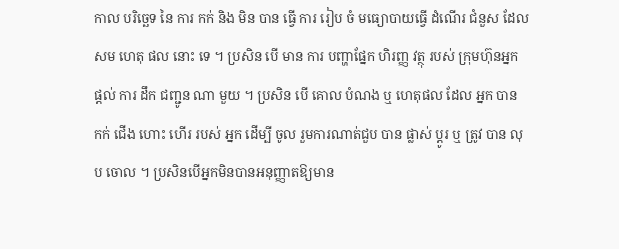កាល បរិច្ឆេទ នៃ ការ កក់ និង មិន បាន ធ្វើ ការ រៀប ចំ មធ្យោបាយធ្វើ ដំណើរ ជំនួស ដែល សម ហេតុ ផល នោះ ទេ ។ ប្រសិន បើ មាន ការ បញ្ហាផ្នែក ហិរញ្ញ វត្ថុ របស់ ក្រុមហ៊ុនអ្នក ផ្តល់ ការ ដឹក ជញ្ជូន ណា មួយ ។ ប្រសិន បើ គោល បំណង ឬ ហេតុផល ដែល អ្នក បាន កក់ ជើង ហោះ ហើរ របស់ អ្នក ដើម្បី ចូល រួមការណាត់ជួប បាន ផ្លាស់ ប្ដូរ ឬ ត្រូវ បាន លុប ចោល ។ ប្រសិនបើអ្នកមិនបានអនុញ្ញាតឱ្យមាន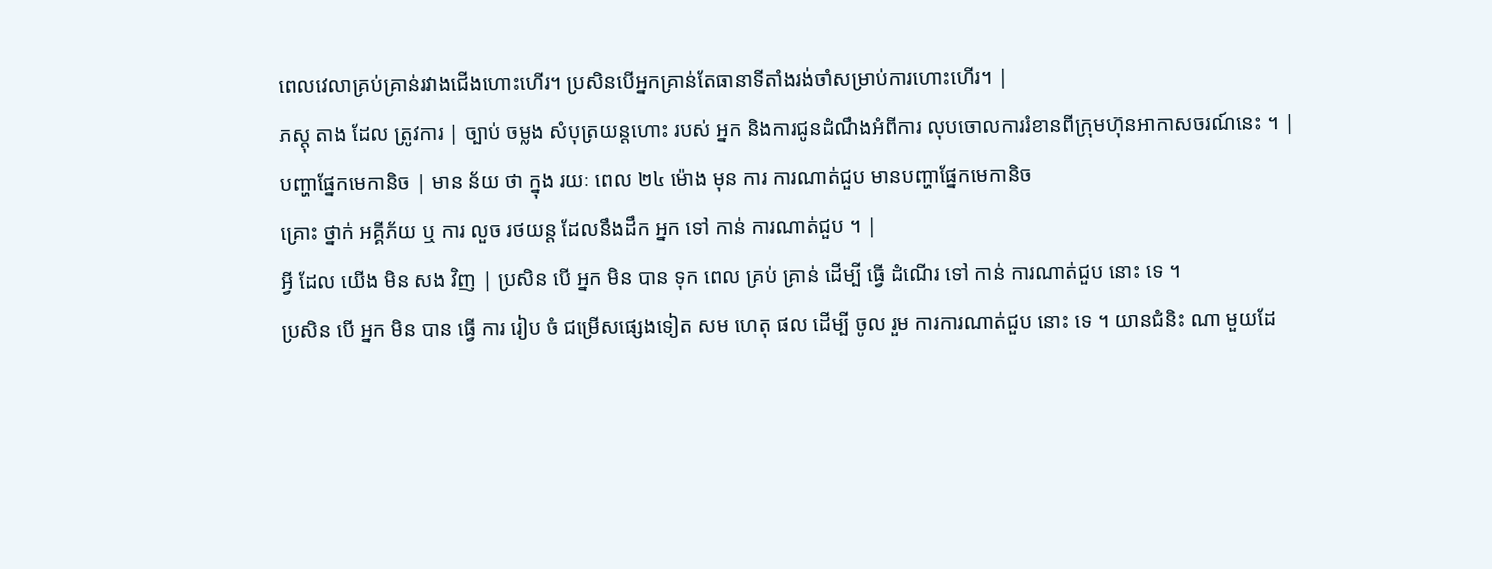ពេលវេលាគ្រប់គ្រាន់រវាងជើងហោះហើរ។ ប្រសិនបើអ្នកគ្រាន់តែធានាទីតាំងរង់ចាំសម្រាប់ការហោះហើរ។ |
ភស្ដុ តាង ដែល ត្រូវការ | ច្បាប់ ចម្លង សំបុត្រយន្តហោះ របស់ អ្នក និងការជូនដំណឹងអំពីការ លុបចោលការរំខានពីក្រុមហ៊ុនអាកាសចរណ៍នេះ ។ |
បញ្ហាផ្នែកមេកានិច | មាន ន័យ ថា ក្នុង រយៈ ពេល ២៤ ម៉ោង មុន ការ ការណាត់ជួប មានបញ្ហាផ្នែកមេកានិច
គ្រោះ ថ្នាក់ អគ្គីភ័យ ឬ ការ លួច រថយន្ត ដែលនឹងដឹក អ្នក ទៅ កាន់ ការណាត់ជួប ។ |
អ្វី ដែល យើង មិន សង វិញ | ប្រសិន បើ អ្នក មិន បាន ទុក ពេល គ្រប់ គ្រាន់ ដើម្បី ធ្វើ ដំណើរ ទៅ កាន់ ការណាត់ជួប នោះ ទេ ។
ប្រសិន បើ អ្នក មិន បាន ធ្វើ ការ រៀប ចំ ជម្រើសផ្សេងទៀត សម ហេតុ ផល ដើម្បី ចូល រួម ការការណាត់ជួប នោះ ទេ ។ យានជំនិះ ណា មួយដែ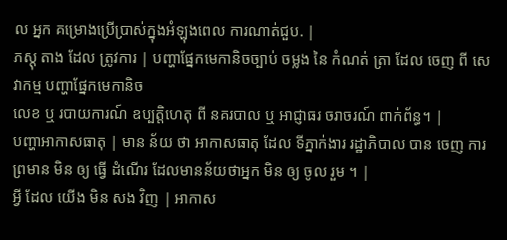ល អ្នក គម្រោងប្រើប្រាស់ក្នុងអំឡុងពេល ការណាត់ជួប. |
ភស្ដុ តាង ដែល ត្រូវការ | បញ្ហាផ្នែកមេកានិចច្បាប់ ចម្លង នៃ កំណត់ ត្រា ដែល ចេញ ពី សេវាកម្ម បញ្ហាផ្នែកមេកានិច
លេខ ឬ របាយការណ៍ ឧប្បត្តិហេតុ ពី នគរបាល ឬ អាជ្ញាធរ ចរាចរណ៍ ពាក់ព័ន្ធ។ |
បញ្ហាអាកាសធាតុ | មាន ន័យ ថា អាកាសធាតុ ដែល ទីភ្នាក់ងារ រដ្ឋាភិបាល បាន ចេញ ការ ព្រមាន មិន ឲ្យ ធ្វើ ដំណើរ ដែលមានន័យថាអ្នក មិន ឲ្យ ចូល រួម ។ |
អ្វី ដែល យើង មិន សង វិញ | អាកាស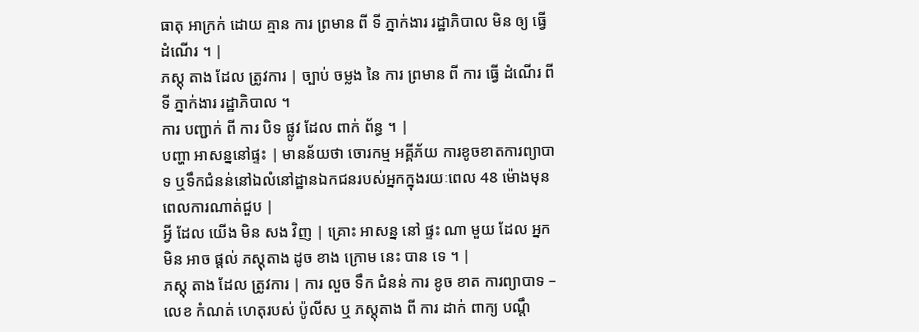ធាតុ អាក្រក់ ដោយ គ្មាន ការ ព្រមាន ពី ទី ភ្នាក់ងារ រដ្ឋាភិបាល មិន ឲ្យ ធ្វើ ដំណើរ ។ |
ភស្ដុ តាង ដែល ត្រូវការ | ច្បាប់ ចម្លង នៃ ការ ព្រមាន ពី ការ ធ្វើ ដំណើរ ពី ទី ភ្នាក់ងារ រដ្ឋាភិបាល ។
ការ បញ្ជាក់ ពី ការ បិទ ផ្លូវ ដែល ពាក់ ព័ន្ធ ។ |
បញ្ហា អាសន្ននៅផ្ទះ | មានន័យថា ចោរកម្ម អគ្គីភ័យ ការខូចខាតការព្យាបាទ ឬទឹកជំនន់នៅឯលំនៅដ្ឋានឯកជនរបស់អ្នកក្នុងរយៈពេល 48 ម៉ោងមុនពេលការណាត់ជួប |
អ្វី ដែល យើង មិន សង វិញ | គ្រោះ អាសន្ន នៅ ផ្ទះ ណា មួយ ដែល អ្នក មិន អាច ផ្តល់ ភស្តុតាង ដូច ខាង ក្រោម នេះ បាន ទេ ។ |
ភស្ដុ តាង ដែល ត្រូវការ | ការ លួច ទឹក ជំនន់ ការ ខូច ខាត ការព្យាបាទ – លេខ កំណត់ ហេតុរបស់ ប៉ូលីស ឬ ភស្តុតាង ពី ការ ដាក់ ពាក្យ បណ្តឹ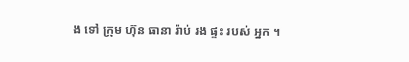ង ទៅ ក្រុម ហ៊ុន ធានា រ៉ាប់ រង ផ្ទះ របស់ អ្នក ។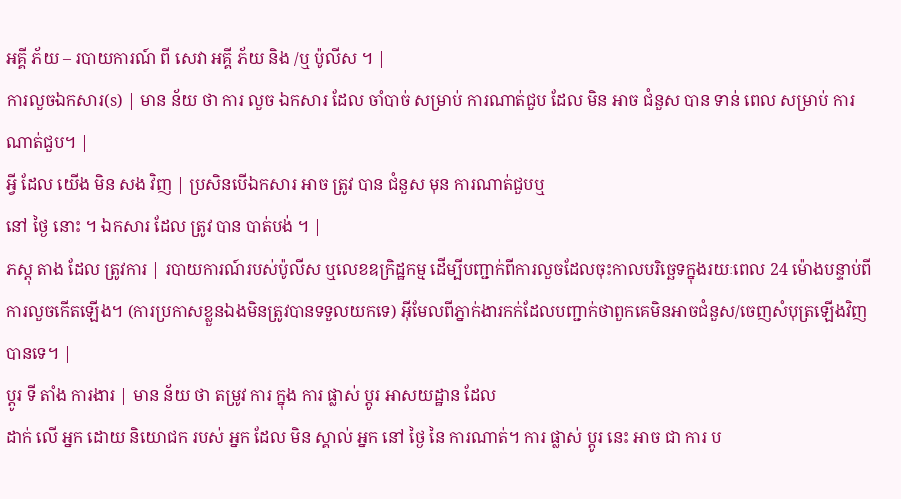អគ្គី ភ័យ – របាយការណ៍ ពី សេវា អគ្គី ភ័យ និង /ឬ ប៉ូលីស ។ |
ការលួចឯកសារ(s) | មាន ន័យ ថា ការ លួច ឯកសារ ដែល ចាំបាច់ សម្រាប់ ការណាត់ជួប ដែល មិន អាច ជំនួស បាន ទាន់ ពេល សម្រាប់ ការណាត់ជួប។ |
អ្វី ដែល យើង មិន សង វិញ | ប្រសិនបើឯកសារ អាច ត្រូវ បាន ជំនួស មុន ការណាត់ជួបឬ
នៅ ថ្ងៃ នោះ ។ ឯកសារ ដែល ត្រូវ បាន បាត់បង់ ។ |
ភស្ដុ តាង ដែល ត្រូវការ | របាយការណ៍របស់ប៉ូលីស ឬលេខឧក្រិដ្ឋកម្ម ដើម្បីបញ្ជាក់ពីការលួចដែលចុះកាលបរិច្ឆេទក្នុងរយៈពេល 24 ម៉ោងបន្ទាប់ពីការលួចកើតឡើង។ (ការប្រកាសខ្លួនឯងមិនត្រូវបានទទួលយកទេ) អ៊ីមែលពីភ្នាក់ងារកក់ដែលបញ្ជាក់ថាពួកគេមិនអាចជំនួស/ចេញសំបុត្រឡើងវិញបានទេ។ |
ប្ដូរ ទី តាំង ការងារ | មាន ន័យ ថា តម្រូវ ការ ក្នុង ការ ផ្លាស់ ប្តូរ អាសយដ្ឋាន ដែល
ដាក់ លើ អ្នក ដោយ និយោជក របស់ អ្នក ដែល មិន ស្គាល់ អ្នក នៅ ថ្ងៃ នៃ ការណាត់។ ការ ផ្លាស់ ប្តូរ នេះ អាច ជា ការ ប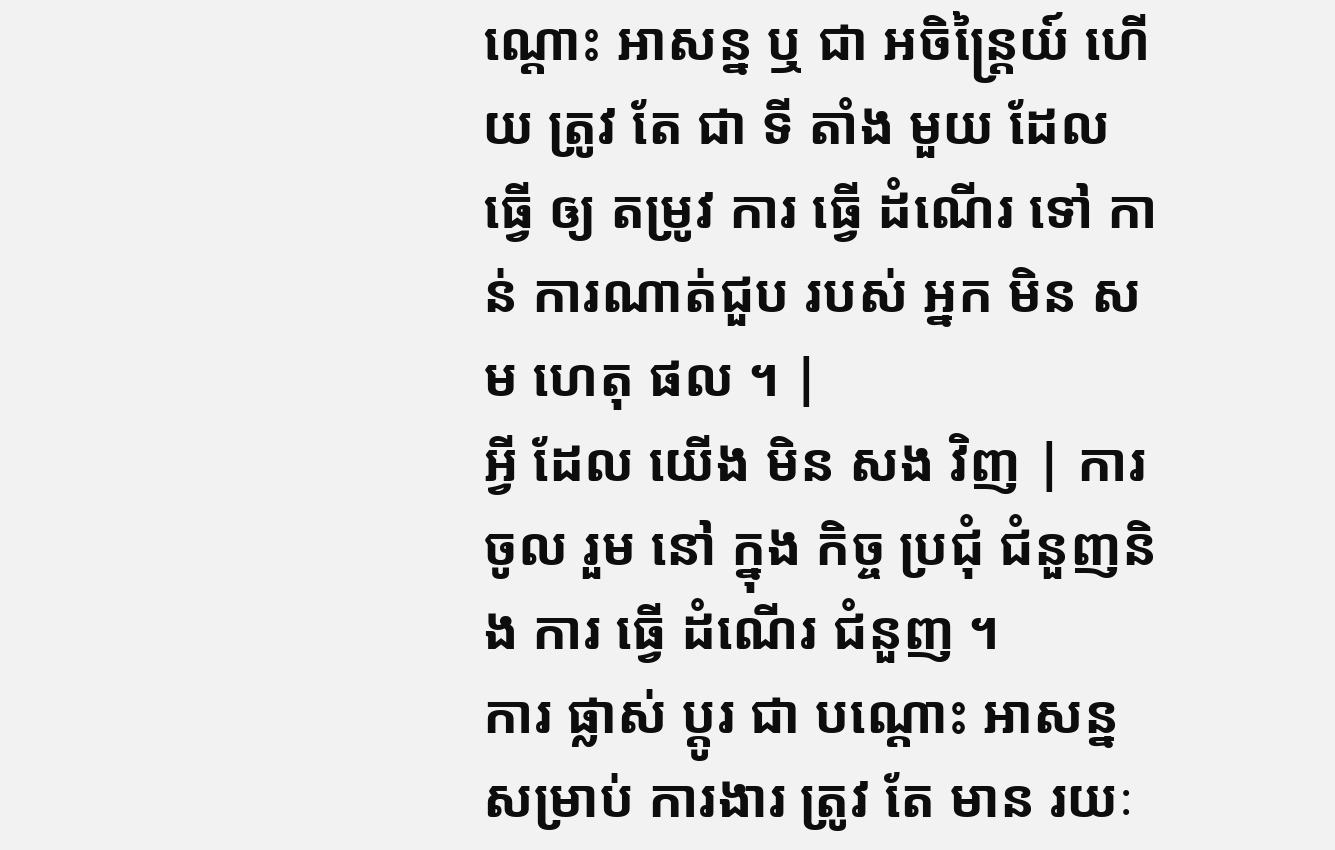ណ្តោះ អាសន្ន ឬ ជា អចិន្ត្រៃយ៍ ហើយ ត្រូវ តែ ជា ទី តាំង មួយ ដែល ធ្វើ ឲ្យ តម្រូវ ការ ធ្វើ ដំណើរ ទៅ កាន់ ការណាត់ជួប របស់ អ្នក មិន សម ហេតុ ផល ។ |
អ្វី ដែល យើង មិន សង វិញ | ការ ចូល រួម នៅ ក្នុង កិច្ច ប្រជុំ ជំនួញនិង ការ ធ្វើ ដំណើរ ជំនួញ ។
ការ ផ្លាស់ ប្តូរ ជា បណ្តោះ អាសន្ន សម្រាប់ ការងារ ត្រូវ តែ មាន រយៈ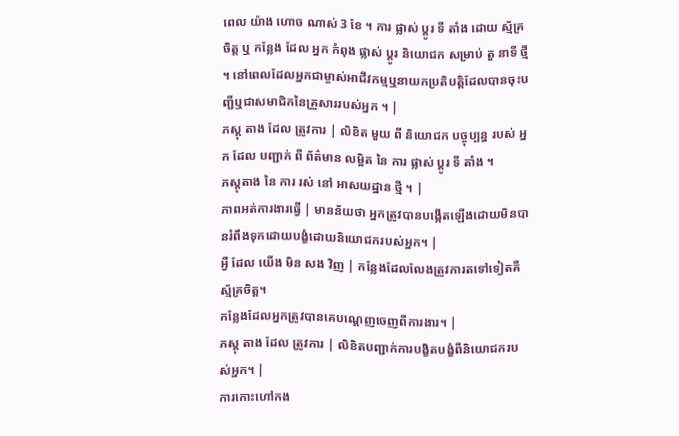ពេល យ៉ាង ហោច ណាស់ 3 ខែ ។ ការ ផ្លាស់ ប្តូរ ទី តាំង ដោយ ស្ម័គ្រ ចិត្ត ឬ កន្លែង ដែល អ្នក កំពុង ផ្លាស់ ប្តូរ និយោជក សម្រាប់ តួ នាទី ថ្មី ។ នៅពេលដែលអ្នកជាម្ចាស់អាជីវកម្មឬនាយកប្រតិបត្តិដែលបានចុះបញ្ជីឬជាសមាជិកនៃគ្រួសាររបស់អ្នក ។ |
ភស្ដុ តាង ដែល ត្រូវការ | លិខិត មួយ ពី និយោជក បច្ចុប្បន្ន របស់ អ្នក ដែល បញ្ជាក់ ពី ព័ត៌មាន លម្អិត នៃ ការ ផ្លាស់ ប្តូរ ទី តាំង ។
ភស្តុតាង នៃ ការ រស់ នៅ អាសយដ្ឋាន ថ្មី ។ |
ភាពអត់ការងារធ្វើ | មានន័យថា អ្នកត្រូវបានបង្កើតឡើងដោយមិនបានរំពឹងទុកដោយបង្ខំដោយនិយោជករបស់អ្នក។ |
អ្វី ដែល យើង មិន សង វិញ | កន្លែងដែលលែងត្រូវការតទៅទៀតគឺស្ម័គ្រចិត្ត។
កន្លែងដែលអ្នកត្រូវបានគេបណ្តេញចេញពីការងារ។ |
ភស្ដុ តាង ដែល ត្រូវការ | លិខិតបញ្ជាក់ការបង្ខិតបង្ខំពីនិយោជករបស់អ្នក។ |
ការកោះហៅកង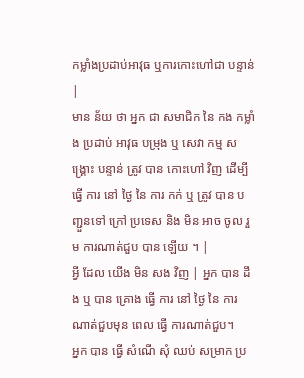កម្លាំងប្រដាប់អាវុធ ឬការកោះហៅជា បន្ទាន់ |
មាន ន័យ ថា អ្នក ជា សមាជិក នៃ កង កម្លាំង ប្រដាប់ អាវុធ បម្រុង ឬ សេវា កម្ម សង្គ្រោះ បន្ទាន់ ត្រូវ បាន កោះហៅ វិញ ដើម្បី ធ្វើ ការ នៅ ថ្ងៃ នៃ ការ កក់ ឬ ត្រូវ បាន បញ្ជួនទៅ ក្រៅ ប្រទេស និង មិន អាច ចូល រួម ការណាត់ជួប បាន ឡើយ ។ |
អ្វី ដែល យើង មិន សង វិញ | អ្នក បាន ដឹង ឬ បាន គ្រោង ធ្វើ ការ នៅ ថ្ងៃ នៃ ការណាត់ជួបមុន ពេល ធ្វើ ការណាត់ជួប។
អ្នក បាន ធ្វើ សំណើ សុំ ឈប់ សម្រាក ប្រ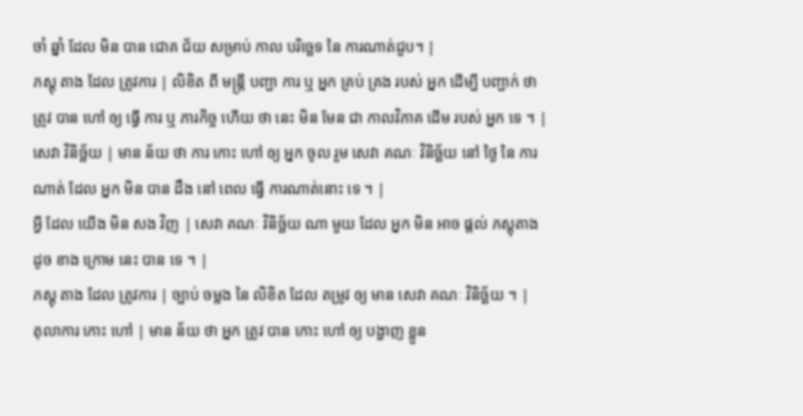ចាំ ឆ្នាំ ដែល មិន បាន ជោគ ជ័យ សម្រាប់ កាល បរិច្ឆេទ នៃ ការណាត់ជួប។ |
ភស្ដុ តាង ដែល ត្រូវការ | លិខិត ពី មន្ត្រី បញ្ជា ការ ឬ អ្នក គ្រប់ គ្រង របស់ អ្នក ដើម្បី បញ្ជាក់ ថា ត្រូវ បាន ហៅ ឲ្យ ធ្វើ ការ ឬ ភារកិច្ច ហើយ ថា នេះ មិន មែន ជា កាលវិភាគ ដើម របស់ អ្នក ទេ ។ |
សេវា វិនិច្ឆ័យ | មាន ន័យ ថា ការ កោះ ហៅ ឲ្យ អ្នក ចូល រួម សេវា គណៈ វិនិច្ឆ័យ នៅ ថ្ងៃ នៃ ការណាត់ ដែល អ្នក មិន បាន ដឹង នៅ ពេល ធ្វើ ការណាត់នោះ ទេ ។ |
អ្វី ដែល យើង មិន សង វិញ | សេវា គណៈ វិនិច្ឆ័យ ណា មួយ ដែល អ្នក មិន អាច ផ្តល់ ភស្តុតាង ដូច ខាង ក្រោម នេះ បាន ទេ ។ |
ភស្ដុ តាង ដែល ត្រូវការ | ច្បាប់ ចម្លង នៃ លិខិត ដែល តម្រូវ ឲ្យ មាន សេវា គណៈ វិនិច្ឆ័យ ។ |
តុលាការ កោះ ហៅ | មាន ន័យ ថា អ្នក ត្រូវ បាន កោះ ហៅ ឲ្យ បង្ហាញ ខ្លួន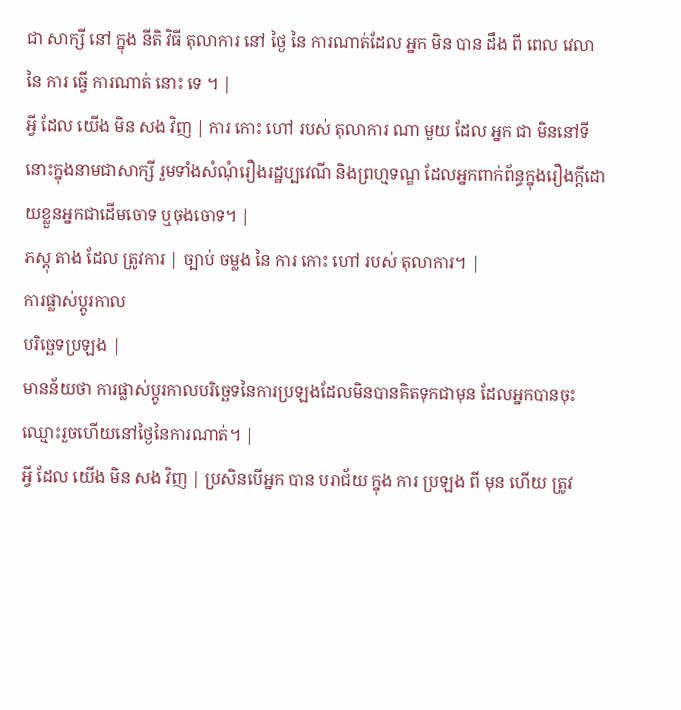ជា សាក្សី នៅ ក្នុង នីតិ វិធី តុលាការ នៅ ថ្ងៃ នៃ ការណាត់ដែល អ្នក មិន បាន ដឹង ពី ពេល វេលា នៃ ការ ធ្វើ ការណាត់ នោះ ទេ ។ |
អ្វី ដែល យើង មិន សង វិញ | ការ កោះ ហៅ របស់ តុលាការ ណា មួយ ដែល អ្នក ជា មិននៅទីនោះក្នុងនាមជាសាក្សី រួមទាំងសំណុំរឿងរដ្ឋប្បវេណី និងព្រហ្មទណ្ឌ ដែលអ្នកពាក់ព័ន្ធក្នុងរឿងក្តីដោយខ្លួនអ្នកជាដើមចោទ ឬចុងចោទ។ |
ភស្ដុ តាង ដែល ត្រូវការ | ច្បាប់ ចម្លង នៃ ការ កោះ ហៅ របស់ តុលាការ។ |
ការផ្លាស់ប្តូរកាល
បរិច្ឆេទប្រឡង |
មានន័យថា ការផ្លាស់ប្តូរកាលបរិច្ឆេទនៃការប្រឡងដែលមិនបានគិតទុកជាមុន ដែលអ្នកបានចុះឈ្មោះរួចហើយនៅថ្ងៃនៃការណាត់។ |
អ្វី ដែល យើង មិន សង វិញ | ប្រសិនបើអ្នក បាន បរាជ័យ ក្នុង ការ ប្រឡង ពី មុន ហើយ ត្រូវ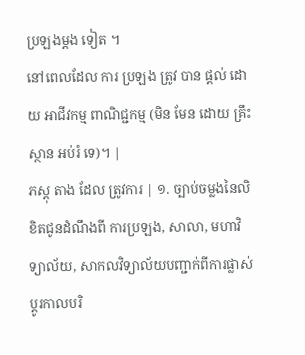ប្រឡងម្តង ទៀត ។
នៅពេលដែល ការ ប្រឡង ត្រូវ បាន ផ្តល់ ដោយ អាជីវកម្ម ពាណិជ្ជកម្ម (មិន មែន ដោយ គ្រឹះ ស្ថាន អប់រំ ទេ)។ |
ភស្ដុ តាង ដែល ត្រូវការ | ១. ច្បាប់ចម្លងនៃលិខិតជូនដំណឹងពី ការប្រឡង, សាលា, មហាវិទ្យាល័យ, សាកលវិទ្យាល័យបញ្ជាក់ពីការផ្លាស់ប្តូរកាលបរិ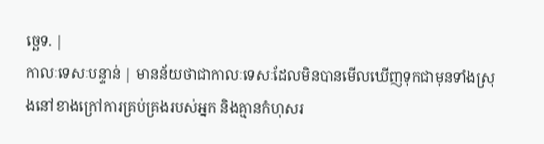ច្ឆេទ. |
កាលៈទេសៈបន្ទាន់ | មានន័យថាជាកាលៈទេសៈដែលមិនបានមើលឃើញទុកជាមុនទាំងស្រុងនៅខាងក្រៅការគ្រប់គ្រងរបស់អ្នក និងគ្មានកំហុសរ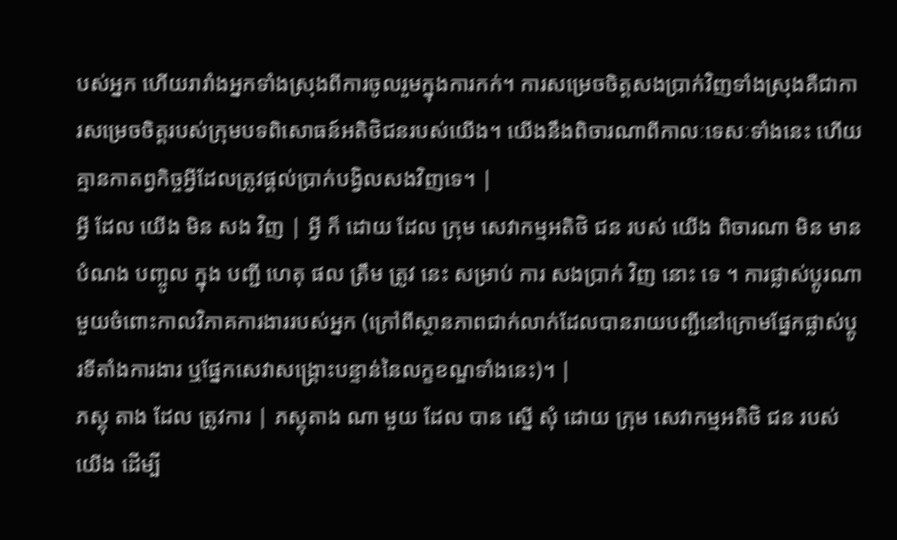បស់អ្នក ហើយរារាំងអ្នកទាំងស្រុងពីការចូលរួមក្នុងការកក់។ ការសម្រេចចិត្តសងប្រាក់វិញទាំងស្រុងគឺជាការសម្រេចចិត្តរបស់ក្រុមបទពិសោធន៍អតិថិជនរបស់យើង។ យើងនឹងពិចារណាពីកាលៈទេសៈទាំងនេះ ហើយគ្មានកាតព្វកិច្ចអ្វីដែលត្រូវផ្តល់ប្រាក់បង្វិលសងវិញទេ។ |
អ្វី ដែល យើង មិន សង វិញ | អ្វី ក៏ ដោយ ដែល ក្រុម សេវាកម្មអតិថិ ជន របស់ យើង ពិចារណា មិន មាន បំណង បញ្ចូល ក្នុង បញ្ជី ហេតុ ផល ត្រឹម ត្រូវ នេះ សម្រាប់ ការ សងប្រាក់ វិញ នោះ ទេ ។ ការផ្លាស់ប្តូរណាមួយចំពោះកាលវិភាគការងាររបស់អ្នក (ក្រៅពីស្ថានភាពជាក់លាក់ដែលបានរាយបញ្ជីនៅក្រោមផ្នែកផ្លាស់ប្តូរទីតាំងការងារ ឬផ្នែកសេវាសង្គ្រោះបន្ទាន់នៃលក្ខខណ្ឌទាំងនេះ)។ |
ភស្ដុ តាង ដែល ត្រូវការ | ភស្តុតាង ណា មួយ ដែល បាន ស្នើ សុំ ដោយ ក្រុម សេវាកម្មអតិថិ ជន របស់ យើង ដើម្បី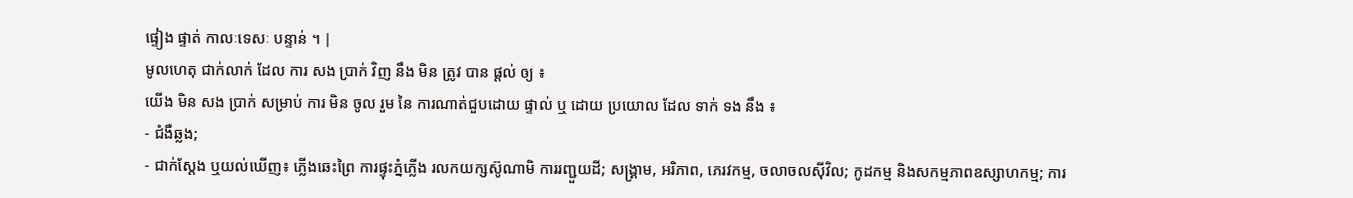ផ្ទៀង ផ្ទាត់ កាលៈទេសៈ បន្ទាន់ ។ |
មូលហេតុ ជាក់លាក់ ដែល ការ សង ប្រាក់ វិញ នឹង មិន ត្រូវ បាន ផ្ដល់ ឲ្យ ៖
យើង មិន សង ប្រាក់ សម្រាប់ ការ មិន ចូល រួម នៃ ការណាត់ជួបដោយ ផ្ទាល់ ឬ ដោយ ប្រយោល ដែល ទាក់ ទង នឹង ៖
- ជំងឺឆ្លង;
- ជាក់ស្តែង ឬយល់ឃើញ៖ ភ្លើងឆេះព្រៃ ការផ្ទុះភ្នំភ្លើង រលកយក្សស៊ូណាមិ ការរញ្ជួយដី; សង្គ្រាម, អរិភាព, ភេរវកម្ម, ចលាចលស៊ីវិល; កូដកម្ម និងសកម្មភាពឧស្សាហកម្ម; ការ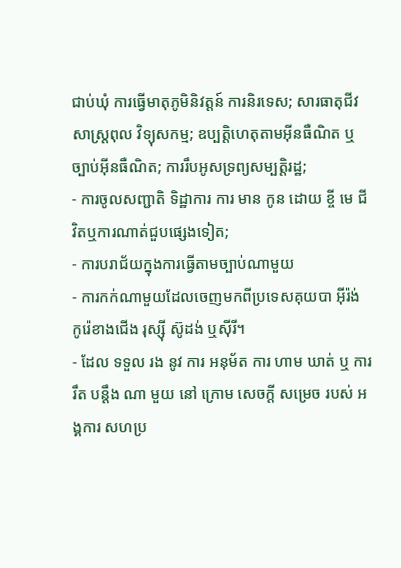ជាប់ឃុំ ការធ្វើមាតុភូមិនិវត្តន៍ ការនិរទេស; សារធាតុជីវសាស្រ្តពុល វិទ្យុសកម្ម; ឧប្បត្តិហេតុតាមអ៊ីនធឺណិត ឬច្បាប់អ៊ីនធឺណិត; ការរឹបអូសទ្រព្យសម្បត្តិរដ្ឋ;
- ការចូលសញ្ជាតិ ទិដ្ឋាការ ការ មាន កូន ដោយ ខ្ចី មេ ជីវិតឬការណាត់ជួបផ្សេងទៀត;
- ការបរាជ័យក្នុងការធ្វើតាមច្បាប់ណាមួយ
- ការកក់ណាមួយដែលចេញមកពីប្រទេសគុយបា អ៊ីរ៉ង់ កូរ៉េខាងជើង រុស្ស៊ី ស៊ូដង់ ឬស៊ីរី។
- ដែល ទទួល រង នូវ ការ អនុម័ត ការ ហាម ឃាត់ ឬ ការ រឹត បន្តឹង ណា មួយ នៅ ក្រោម សេចក្តី សម្រេច របស់ អង្គការ សហប្រ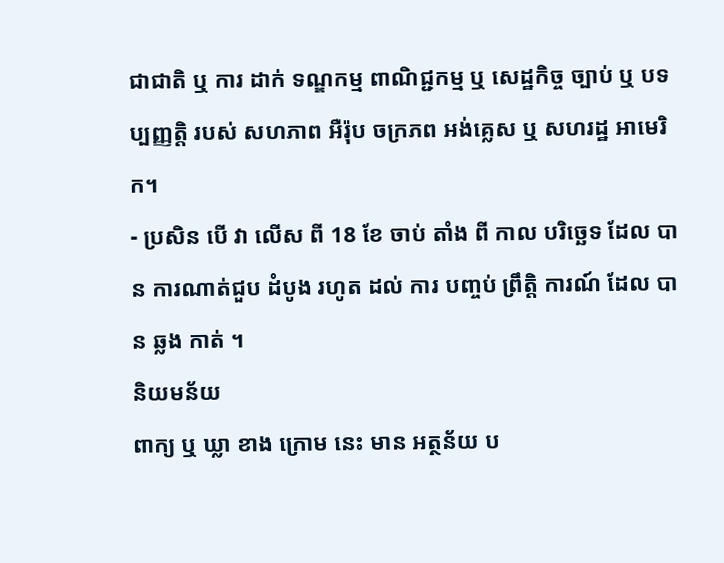ជាជាតិ ឬ ការ ដាក់ ទណ្ឌកម្ម ពាណិជ្ជកម្ម ឬ សេដ្ឋកិច្ច ច្បាប់ ឬ បទ ប្បញ្ញត្តិ របស់ សហភាព អឺរ៉ុប ចក្រភព អង់គ្លេស ឬ សហរដ្ឋ អាមេរិក។
- ប្រសិន បើ វា លើស ពី 18 ខែ ចាប់ តាំង ពី កាល បរិច្ឆេទ ដែល បាន ការណាត់ជួប ដំបូង រហូត ដល់ ការ បញ្ចប់ ព្រឹត្តិ ការណ៍ ដែល បាន ឆ្លង កាត់ ។
និយមន័យ
ពាក្យ ឬ ឃ្លា ខាង ក្រោម នេះ មាន អត្ថន័យ ប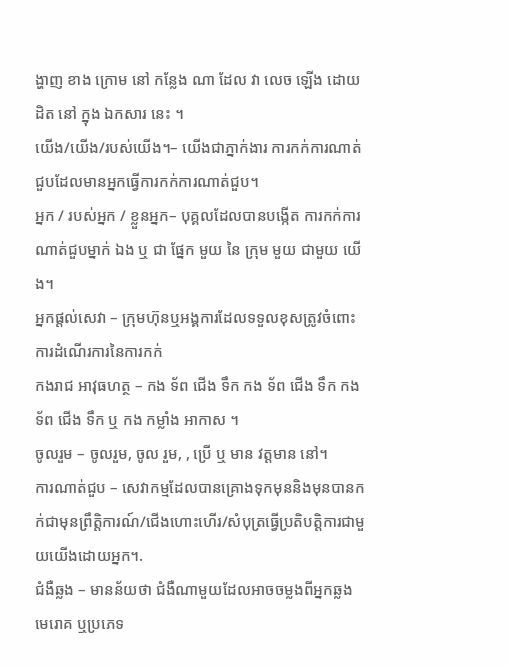ង្ហាញ ខាង ក្រោម នៅ កន្លែង ណា ដែល វា លេច ឡើង ដោយ ដិត នៅ ក្នុង ឯកសារ នេះ ។
យើង/យើង/របស់យើង។– យើងជាភ្នាក់ងារ ការកក់ការណាត់ជួបដែលមានអ្នកធ្វើការកក់ការណាត់ជួប។
អ្នក / របស់អ្នក / ខ្លួនអ្នក– បុគ្គលដែលបានបង្កើត ការកក់ការណាត់ជួបម្នាក់ ឯង ឬ ជា ផ្នែក មួយ នៃ ក្រុម មួយ ជាមួយ យើង។
អ្នកផ្តល់សេវា – ក្រុមហ៊ុនឬអង្គការដែលទទួលខុសត្រូវចំពោះការដំណើរការនៃការកក់
កងរាជ អាវុធហត្ថ – កង ទ័ព ជើង ទឹក កង ទ័ព ជើង ទឹក កង ទ័ព ជើង ទឹក ឬ កង កម្លាំង អាកាស ។
ចូលរួម – ចូលរួម, ចូល រួម, , ប្រើ ឬ មាន វត្តមាន នៅ។
ការណាត់ជួប – សេវាកម្មដែលបានគ្រោងទុកមុននិងមុនបានកក់ជាមុនព្រឹត្តិការណ៍/ជើងហោះហើរ/សំបុត្រធ្វើប្រតិបត្តិការជាមួយយើងដោយអ្នក។.
ជំងឺឆ្លង – មានន័យថា ជំងឺណាមួយដែលអាចចម្លងពីអ្នកឆ្លងមេរោគ ឬប្រភេទ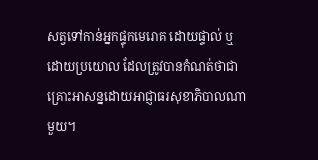សត្វទៅកាន់អ្នកផ្ទុកមេរោគ ដោយផ្ទាល់ ឬដោយប្រយោល ដែលត្រូវបានកំណត់ថាជាគ្រោះអាសន្នដោយអាជ្ញាធរសុខាភិបាលណាមួយ។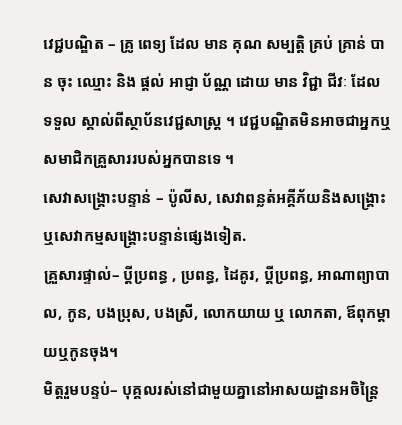វេជ្ជបណ្ឌិត – គ្រូ ពេទ្យ ដែល មាន គុណ សម្បត្តិ គ្រប់ គ្រាន់ បាន ចុះ ឈ្មោះ និង ផ្តល់ អាជ្ញា ប័ណ្ណ ដោយ មាន វិជ្ជា ជីវៈ ដែល ទទួល ស្គាល់ពីស្ថាប័នវេជ្ជសាស្រ្ត ។ វេជ្ជបណ្ឌិតមិនអាចជាអ្នកឬសមាជិកគ្រួសាររបស់អ្នកបានទេ ។
សេវាសង្គ្រោះបន្ទាន់ – ប៉ូលីស, សេវាពន្លត់អគ្គីភ័យនិងសង្គ្រោះឬសេវាកម្មសង្គ្រោះបន្ទាន់ផ្សេងទៀត.
គ្រួសារផ្ទាល់– ប្តីប្រពន្ធ , ប្រពន្ធ, ដៃគូរ, ប្តីប្រពន្ធ, អាណាព្យាបាល, កូន, បងប្រុស, បងស្រី, លោកយាយ ឬ លោកតា, ឪពុកម្តាយឬកូនចុង។
មិត្តរួមបន្ទប់– បុគ្គលរស់នៅជាមួយគ្នានៅអាសយដ្ឋានអចិន្ត្រៃ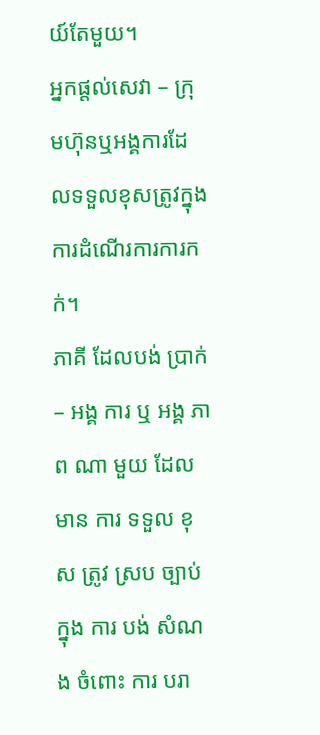យ៍តែមួយ។
អ្នកផ្តល់សេវា – ក្រុមហ៊ុនឬអង្គការដែលទទួលខុសត្រូវក្នុងការដំណើរការការកក់។
ភាគី ដែលបង់ ប្រាក់ – អង្គ ការ ឬ អង្គ ភាព ណា មួយ ដែល មាន ការ ទទួល ខុស ត្រូវ ស្រប ច្បាប់ ក្នុង ការ បង់ សំណង ចំពោះ ការ បរា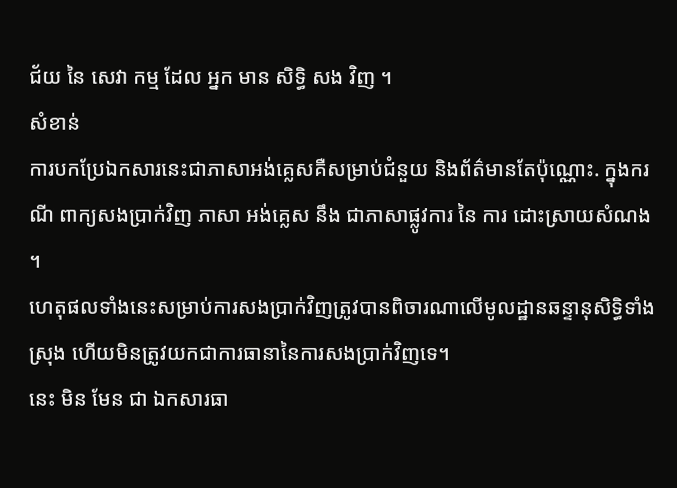ជ័យ នៃ សេវា កម្ម ដែល អ្នក មាន សិទ្ធិ សង វិញ ។
សំខាន់
ការបកប្រែឯកសារនេះជាភាសាអង់គ្លេសគឺសម្រាប់ជំនួយ និងព័ត៌មានតែប៉ុណ្ណោះ. ក្នុងករណី ពាក្យសងប្រាក់វិញ ភាសា អង់គ្លេស នឹង ជាភាសាផ្លូវការ នៃ ការ ដោះស្រាយសំណង ។
ហេតុផលទាំងនេះសម្រាប់ការសងប្រាក់វិញត្រូវបានពិចារណាលើមូលដ្ឋានឆន្ទានុសិទ្ធិទាំងស្រុង ហើយមិនត្រូវយកជាការធានានៃការសងប្រាក់វិញទេ។
នេះ មិន មែន ជា ឯកសារធា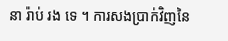នា រ៉ាប់ រង ទេ ។ ការសងប្រាក់វិញនៃ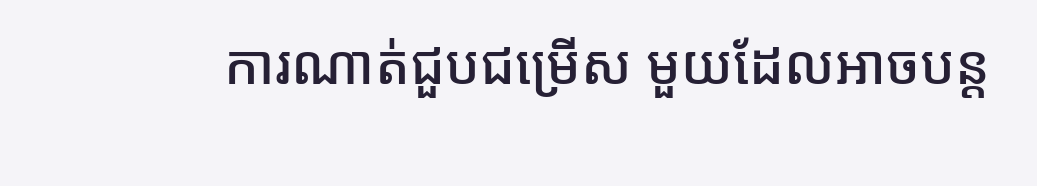ការណាត់ជួបជម្រើស មួយដែលអាចបន្ត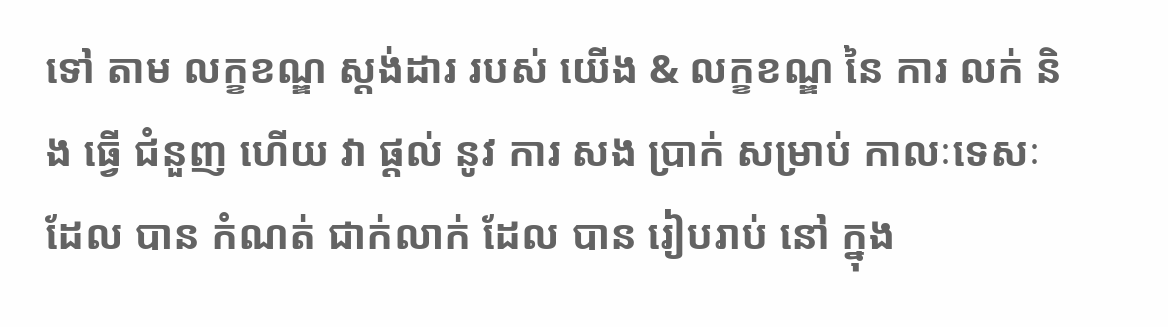ទៅ តាម លក្ខខណ្ឌ ស្តង់ដារ របស់ យើង & លក្ខខណ្ឌ នៃ ការ លក់ និង ធ្វើ ជំនួញ ហើយ វា ផ្តល់ នូវ ការ សង ប្រាក់ សម្រាប់ កាលៈទេសៈ ដែល បាន កំណត់ ជាក់លាក់ ដែល បាន រៀបរាប់ នៅ ក្នុង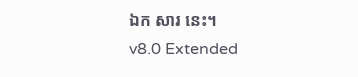ឯក សារ នេះ។
v8.0 Extended